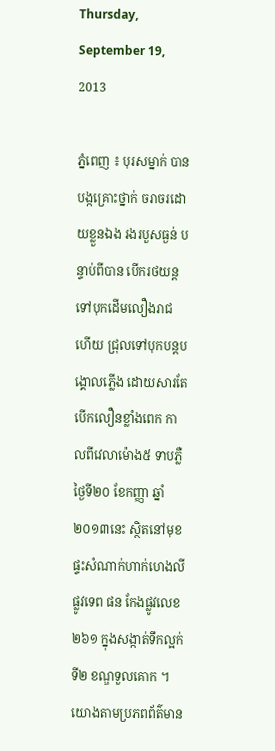Thursday, September 19, 2013

ភ្នំពេញ ៖ បុរសម្នាក់ បានបង្កគ្រោះថ្នាក់ ចរាចរដោយខ្លួនឯង រងរបួសធ្ងន់ បន្ទាប់ពីបាន បើករថយន្ដទៅបុកដើមលឿងរាជ ហើយ ជ្រុលទៅបុកបន្ដបង្គោលភ្លើង ដោយសារតែ បើកលឿនខ្លាំងពេក កាលពីវេលាម៉ោង៥ ទាបភ្លឺថ្ងៃទី២០ ខែកញ្ញា ឆ្នាំ២០១៣នេះ ស្ថិតនៅមុខផ្ទះសំណាក់ហាក់ហេងលី ផ្លូវទេព ផន កែងផ្លូវលេខ២៦១ ក្នុងសង្កាត់ទឹកល្អក់ ទី២ ខណ្ឌទួលគោក ។
យោងតាមប្រភពព័ត៌មាន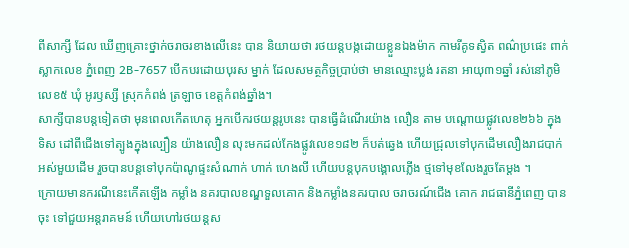ពីសាក្សី ដែល ឃើញគ្រោះថ្នាក់ចរាចរខាងលើនេះ បាន និយាយថា រថយន្ដបង្កដោយខ្លួនឯងម៉ាក កាមរីគូទស្វិត ពណ៌ប្រផេះ ពាក់ស្លាកលេខ ភ្នំពេញ 2B-7657 បើកបរដោយបុរស ម្នាក់ ដែលសមត្ថកិច្ចប្រាប់ថា មានឈ្មោះប្លង់ រតនា អាយុ៣១ឆ្នាំ រស់នៅភូមិលេខ៥ ឃុំ អូរឫស្សី ស្រុកកំពង់ ត្រឡាច ខេត្ដកំពង់ឆ្នាំង។
សាក្សីបានបន្ដទៀតថា មុនពេលកើតហេតុ អ្នកបើករថយន្ដរូបនេះ បានធ្វើដំណើរយ៉ាង លឿន តាម បណ្ដោយផ្លូវលេខ២៦៦ ក្នុងទិស ដៅពីជើងទៅត្បូងក្នុងល្បឿន យ៉ាងលឿន លុះមកដល់កែងផ្លូវលេខ១៨២ ក៏បត់ឆ្វេង ហើយជ្រុលទៅបុកដើមលឿងរាជបាក់អស់មួយដើម រួចបានបន្ដទៅបុកប៉ាណូផ្ទះសំណាក់ ហាក់ ហេងលី ហើយបន្ដបុកបង្គោលភ្លើង ថ្មទៅមុខលែងរួចតែម្ដង ។
ក្រោយមានករណីនេះកើតឡើង កម្លាំង នគរបាលខណ្ឌទួលគោក និងកម្លាំងនគរបាល ចរាចរណ៍ជើង គោក រាជធានីភ្នំពេញ បានចុះ ទៅជួយអន្ដរាគមន៍ ហើយហៅរថយន្ដស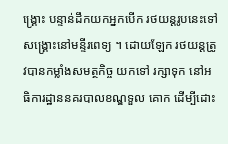ង្គ្រោះ បន្ទាន់ដឹកយកអ្នកបើក រថយន្ដរូបនេះទៅ សង្គ្រោះនៅមន្ទីរពេទ្យ ។ ដោយឡែក រថយន្ដត្រូវបានកម្លាំងសមត្ថកិច្ច យកទៅ រក្សាទុក នៅអធិការដ្ឋាននគរបាលខណ្ឌទួល គោក ដើម្បីដោះ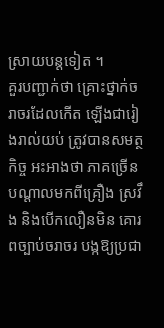ស្រាយបន្ដទៀត ។
គួរបញ្ជាក់ថា គ្រោះថ្នាក់ចរាចរដែលកើត ឡើងជារៀងរាល់យប់ ត្រូវបានសមត្ថកិច្ច អះអាងថា ភាគច្រើន បណ្ដាលមកពីគ្រឿង ស្រវឹង និងបើកលឿនមិន គោរពច្បាប់ចរាចរ បង្កឱ្យប្រជា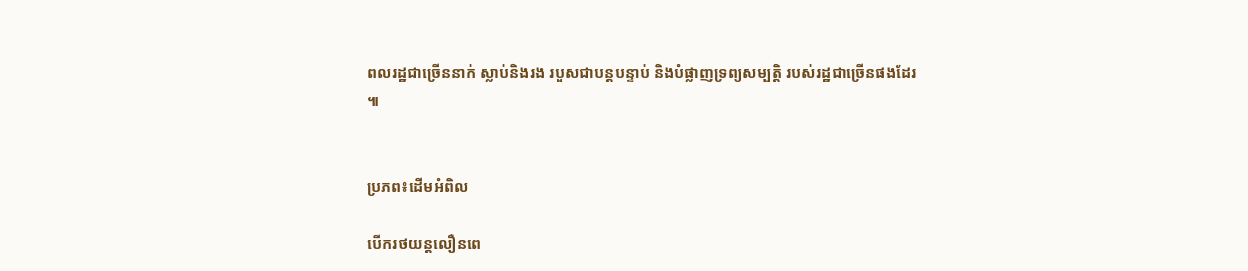ពលរដ្ឋជាច្រើននាក់ ស្លាប់និងរង របួសជាបន្ដបន្ទាប់ និងបំផ្លាញទ្រព្យសម្បត្ដិ របស់រដ្ឋជាច្រើនផងដែរ ៕


ប្រភព៖ដើមអំពិល

បើករថយន្ដលឿនពេ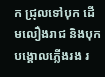ក ជ្រុលទៅបុក ដើមលឿងរាជ និងបុកបង្គោលភ្លើងរង រ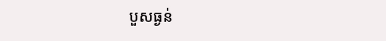បួសធ្ងន់